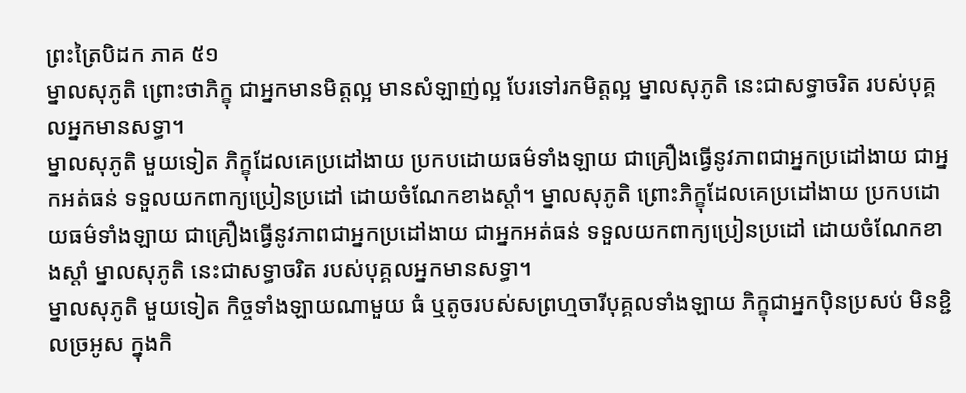ព្រះត្រៃបិដក ភាគ ៥១
ម្នាលសុភូតិ ព្រោះថាភិក្ខុ ជាអ្នកមានមិត្តល្អ មានសំឡាញ់ល្អ បែរទៅរកមិត្តល្អ ម្នាលសុភូតិ នេះជាសទ្ធាចរិត របស់បុគ្គលអ្នកមានសទ្ធា។
ម្នាលសុភូតិ មួយទៀត ភិក្ខុដែលគេប្រដៅងាយ ប្រកបដោយធម៌ទាំងឡាយ ជាគ្រឿងធ្វើនូវភាពជាអ្នកប្រដៅងាយ ជាអ្នកអត់ធន់ ទទួលយកពាក្យប្រៀនប្រដៅ ដោយចំណែកខាងស្តាំ។ ម្នាលសុភូតិ ព្រោះភិក្ខុដែលគេប្រដៅងាយ ប្រកបដោយធម៌ទាំងឡាយ ជាគ្រឿងធ្វើនូវភាពជាអ្នកប្រដៅងាយ ជាអ្នកអត់ធន់ ទទួលយកពាក្យប្រៀនប្រដៅ ដោយចំណែកខាងស្តាំ ម្នាលសុភូតិ នេះជាសទ្ធាចរិត របស់បុគ្គលអ្នកមានសទ្ធា។
ម្នាលសុភូតិ មួយទៀត កិច្ចទាំងឡាយណាមួយ ធំ ឬតូចរបស់សព្រហ្មចារីបុគ្គលទាំងឡាយ ភិក្ខុជាអ្នកប៉ិនប្រសប់ មិនខ្ជិលច្រអូស ក្នុងកិ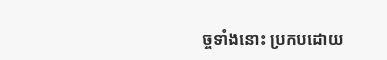ច្ចទាំងនោះ ប្រកបដោយ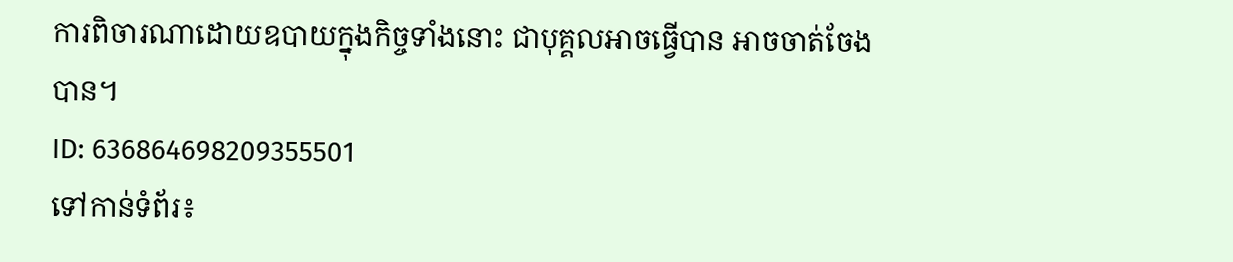ការពិចារណាដោយឧបាយក្នុងកិច្ចទាំងនោះ ជាបុគ្គលអាចធ្វើបាន អាចចាត់ចែងបាន។
ID: 636864698209355501
ទៅកាន់ទំព័រ៖